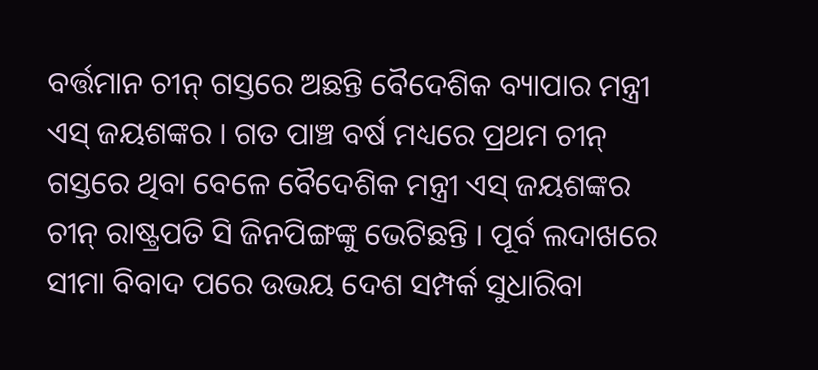ବର୍ତ୍ତମାନ ଚୀନ୍ ଗସ୍ତରେ ଅଛନ୍ତି ବୈଦେଶିକ ବ୍ୟାପାର ମନ୍ତ୍ରୀ ଏସ୍ ଜୟଶଙ୍କର । ଗତ ପାଞ୍ଚ ବର୍ଷ ମଧ୍ୟରେ ପ୍ରଥମ ଚୀନ୍ ଗସ୍ତରେ ଥିବା ବେଳେ ବୈଦେଶିକ ମନ୍ତ୍ରୀ ଏସ୍ ଜୟଶଙ୍କର ଚୀନ୍ ରାଷ୍ଟ୍ରପତି ସି ଜିନପିଙ୍ଗଙ୍କୁ ଭେଟିଛନ୍ତି । ପୂର୍ବ ଲଦାଖରେ ସୀମା ବିବାଦ ପରେ ଉଭୟ ଦେଶ ସମ୍ପର୍କ ସୁଧାରିବା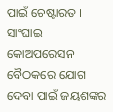ପାଇଁ ଚେଷ୍ଟାରତ । ସାଂଘାଇ କୋଅପରେସନ ବୈଠକରେ ଯୋଗ ଦେବା ପାଇଁ ଜୟଶଙ୍କର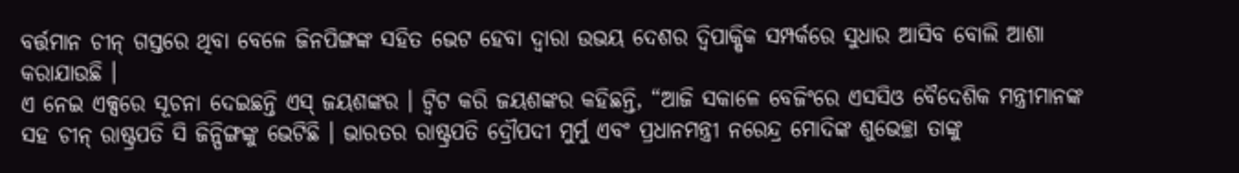ବର୍ତ୍ତମାନ ଚୀନ୍ ଗସ୍ତରେ ଥିବା ବେଳେ ଜିନପିଙ୍ଗଙ୍କ ସହିତ ଭେଟ ହେବା ଦ୍ୱାରା ଉଭୟ ଦେଶର ଦ୍ୱିପାକ୍ଷିକ ସମ୍ପର୍କରେ ସୁଧାର ଆସିବ ବୋଲି ଆଶା କରାଯାଉଛି ।
ଏ ନେଇ ଏକ୍ସରେ ସୂଚନା ଦେଇଛନ୍ତି ଏସ୍ ଜୟଶଙ୍କର । ଟ୍ୱିଟ କରି ଜୟଶଙ୍କର କହିଛନ୍ତି, “ଆଜି ସକାଳେ ବେଜିଂରେ ଏସସିଓ ବୈଦେଶିକ ମନ୍ତ୍ରୀମାନଙ୍କ ସହ ଚୀନ୍ ରାଷ୍ଟ୍ରପତି ସି ଜିନ୍ପିଙ୍ଗଙ୍କୁ ଭେଟିଛି । ଭାରତର ରାଷ୍ଟ୍ରପତି ଦ୍ରୌପଦୀ ମୁର୍ମୁ ଏବଂ ପ୍ରଧାନମନ୍ତ୍ରୀ ନରେନ୍ଦ୍ର ମୋଦିଙ୍କ ଶୁଭେଚ୍ଛା ତାଙ୍କୁ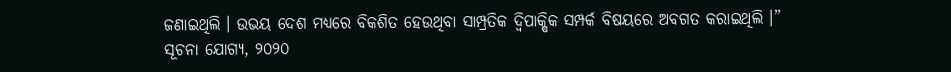ଜଣାଇଥିଲି । ଉଭୟ ଦେଶ ମଧ୍ୟରେ ବିକଶିତ ହେଉଥିବା ସାମ୍ପ୍ରତିକ ଦ୍ୱିପାକ୍ଷିକ ସମ୍ପର୍କ ବିଷୟରେ ଅବଗତ କରାଇଥିଲି ।”
ସୂଚନା ଯୋଗ୍ୟ, ୨୦୨୦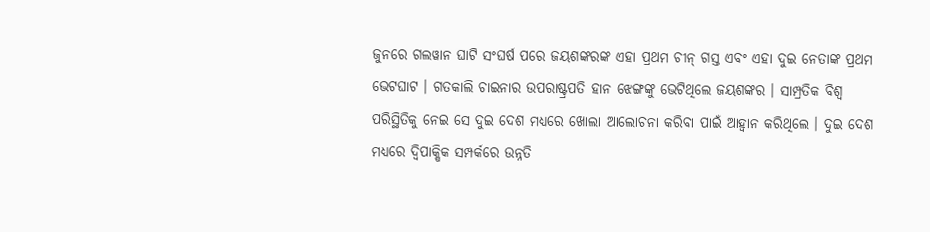ଜୁନରେ ଗଲୱାନ ଘାଟି ସଂଘର୍ଷ ପରେ ଜୟଶଙ୍କରଙ୍କ ଏହା ପ୍ରଥମ ଚୀନ୍ ଗସ୍ତ ଏବଂ ଏହା ଦୁଇ ନେତାଙ୍କ ପ୍ରଥମ ଭେଟଘାଟ । ଗତକାଲି ଚାଇନାର ଉପରାଷ୍ଟ୍ରପତି ହାନ ଝେଙ୍ଗଙ୍କୁ ଭେଟିଥିଲେ ଜୟଶଙ୍କର । ସାମ୍ପ୍ରତିକ ବିଶ୍ୱ ପରିସ୍ଥିତିକୁ ନେଇ ସେ ଦୁଇ ଦେଶ ମଧ୍ୟରେ ଖୋଲା ଆଲୋଚନା କରିବା ପାଇଁ ଆହ୍ୱାନ କରିଥିଲେ । ଦୁଇ ଦେଶ ମଧ୍ୟରେ ଦ୍ୱିପାକ୍ଷିକ ସମ୍ପର୍କରେ ଉନ୍ନତି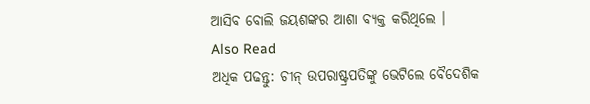ଆସିବ ବୋଲି ଜୟଶଙ୍କର ଆଶା ବ୍ୟକ୍ତ କରିଥିଲେ ।
Also Read
ଅଧିକ ପଢନ୍ତୁ: ଚୀନ୍ ଉପରାଷ୍ଟ୍ରପତିଙ୍କୁ ଭେଟିଲେ ବୈଦେଶିକ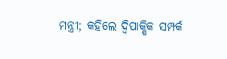ମନ୍ତ୍ରୀ; କହିଲେ ଦ୍ୱିପାକ୍ଷିକ ସମ୍ପର୍କ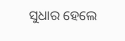ସୁଧାର ହେଲେ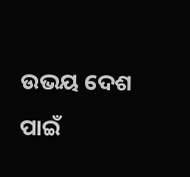ଉଭୟ ଦେଶ ପାଇଁ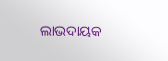ଲାଭଦାୟକ